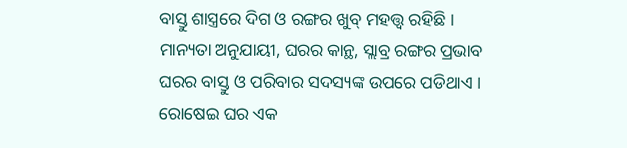ବାସ୍ତୁ ଶାସ୍ତ୍ରରେ ଦିଗ ଓ ରଙ୍ଗର ଖୁବ୍ ମହତ୍ତ୍ୱ ରହିଛି । ମାନ୍ୟତା ଅନୁଯାୟୀ, ଘରର କାନ୍ଥ, ସ୍ଲାବ୍ର ରଙ୍ଗର ପ୍ରଭାବ ଘରର ବାସ୍ତୁ ଓ ପରିବାର ସଦସ୍ୟଙ୍କ ଉପରେ ପଡିଥାଏ । ରୋଷେଇ ଘର ଏକ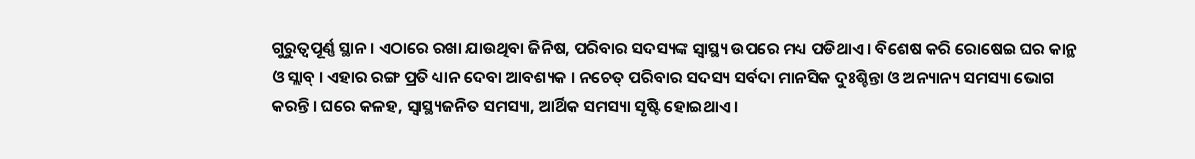ଗୁରୁତ୍ୱପୂର୍ଣ୍ଣ ସ୍ଥାନ । ଏଠାରେ ରଖା ଯାଉଥିବା ଜିନିଷ, ପରିବାର ସଦସ୍ୟଙ୍କ ସ୍ୱାସ୍ଥ୍ୟ ଉପରେ ମଧ୍ୟ ପଡିଥାଏ । ବିଶେଷ କରି ରୋଷେଇ ଘର କାନ୍ଥ ଓ ସ୍ଲାବ୍ । ଏହାର ରଙ୍ଗ ପ୍ରତି ଧ୍ୟାନ ଦେବା ଆବଶ୍ୟକ । ନଚେତ୍ ପରିବାର ସଦସ୍ୟ ସର୍ବଦା ମାନସିକ ଦୁଃଶ୍ଚିନ୍ତା ଓ ଅନ୍ୟାନ୍ୟ ସମସ୍ୟା ଭୋଗ କରନ୍ତି । ଘରେ କଳହ, ସ୍ୱାସ୍ଥ୍ୟଜନିତ ସମସ୍ୟା, ଆର୍ଥିକ ସମସ୍ୟା ସୃଷ୍ଟି ହୋଇଥାଏ ।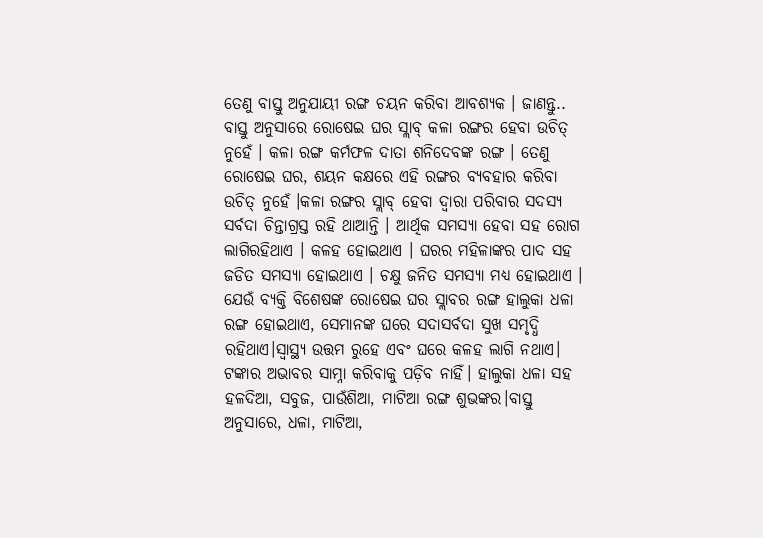ତେଣୁ ବାସ୍ତୁ ଅନୁଯାୟୀ ରଙ୍ଗ ଚୟନ କରିବା ଆବଶ୍ୟକ । ଜାଣନ୍ତୁ..
ବାସ୍ତୁ ଅନୁସାରେ ରୋଷେଇ ଘର ସ୍ଲାବ୍ କଳା ରଙ୍ଗର ହେବା ଉଚିତ୍ ନୁହେଁ । କଳା ରଙ୍ଗ କର୍ମଫଳ ଦାତା ଶନିଦେବଙ୍କ ରଙ୍ଗ । ତେଣୁ ରୋଷେଇ ଘର, ଶୟନ କକ୍ଷରେ ଏହି ରଙ୍ଗର ବ୍ୟବହାର କରିବା ଉଚିତ୍ ନୁହେଁ ।କଳା ରଙ୍ଗର ସ୍ଲାବ୍ ହେବା ଦ୍ୱାରା ପରିବାର ସଦସ୍ୟ ସର୍ବଦା ଚିନ୍ତାଗ୍ରସ୍ତ ରହି ଥାଆନ୍ତି । ଆର୍ଥିକ ସମସ୍ୟା ହେବା ସହ ରୋଗ ଲାଗିରହିଥାଏ । କଳହ ହୋଇଥାଏ । ଘରର ମହିଳାଙ୍କର ପାଦ ସହ ଜଡିତ ସମସ୍ୟା ହୋଇଥାଏ । ଚକ୍ଷୁ ଜନିତ ସମସ୍ୟା ମଧ୍ୟ ହୋଇଥାଏ ।
ଯେଉଁ ବ୍ୟକ୍ତି ବିଶେଷଙ୍କ ରୋଷେଇ ଘର ସ୍ଲାବର ରଙ୍ଗ ହାଲୁକା ଧଳା ରଙ୍ଗ ହୋଇଥାଏ, ସେମାନଙ୍କ ଘରେ ସଦାସର୍ବଦା ସୁଖ ସମୃଦ୍ଧି ରହିଥାଏ।ସ୍ୱାସ୍ଥ୍ୟ ଉତ୍ତମ ରୁହେ ଏବଂ ଘରେ କଳହ ଲାଗି ନଥାଏ। ଟଙ୍କାର ଅଭାବର ସାମ୍ନା କରିବାକୁ ପଡ଼ିବ ନାହିଁ। ହାଲୁକା ଧଳା ସହ ହଳଦିଆ, ସବୁଜ, ପାଉଁଶିଆ, ମାଟିଆ ରଙ୍ଗ ଶୁଭଙ୍କର।ବାସ୍ତୁ ଅନୁସାରେ, ଧଳା, ମାଟିଆ,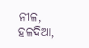ନୀଳ, ହଳଦିଆ,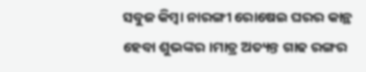ସବୁଜ କିମ୍ବା ନାରଙ୍ଗୀ ରୋଷେଇ ଘରର କାନ୍ଥ ହେବା ଶୁଭଙ୍କର ।ମାତ୍ର ଅତ୍ୟନ୍ତ ଗାଢ ରଙ୍ଗର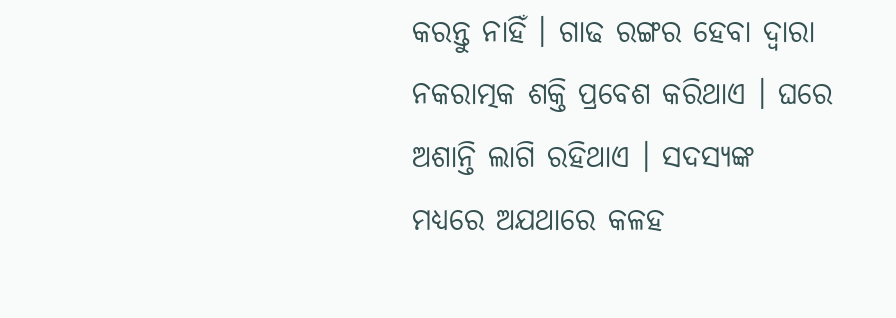କରନ୍ତୁ ନାହିଁ । ଗାଢ ରଙ୍ଗର ହେବା ଦ୍ୱାରା ନକରାତ୍ମକ ଶକ୍ତି ପ୍ରବେଶ କରିଥାଏ । ଘରେ ଅଶାନ୍ତି ଲାଗି ରହିଥାଏ । ସଦସ୍ୟଙ୍କ ମଧ୍ୟରେ ଅଯଥାରେ କଳହ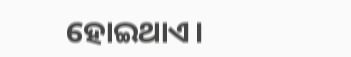ହୋଇଥାଏ।